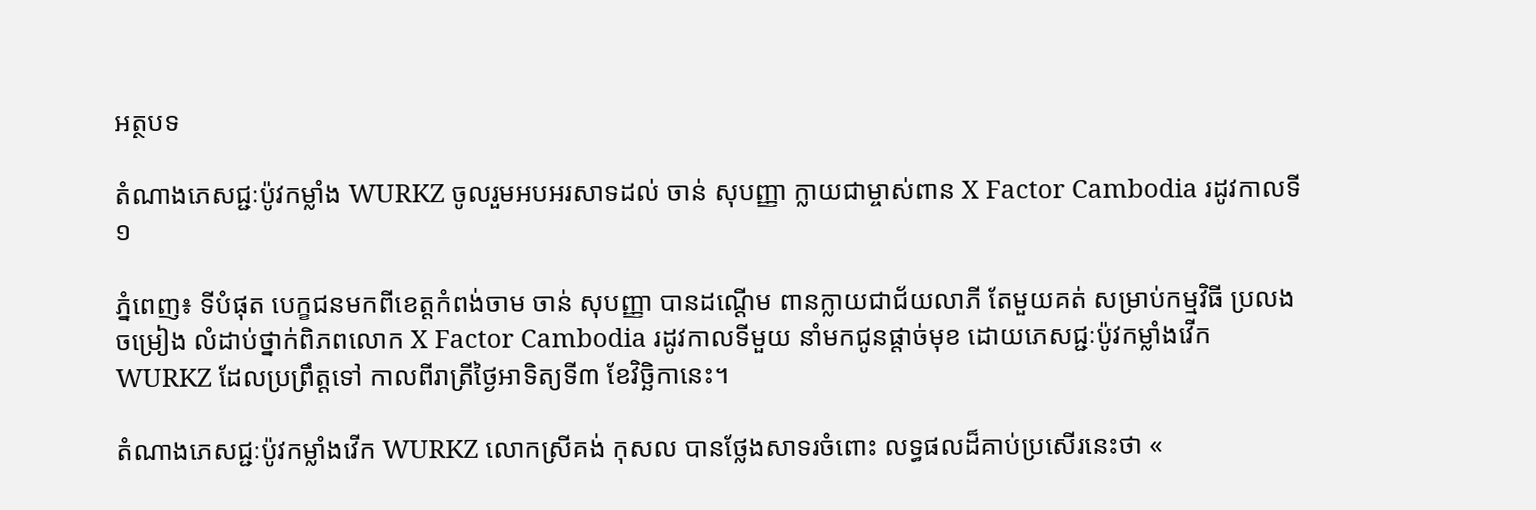អត្ថបទ

តំណាងភេសជ្ជៈប៉ូវកម្លាំង WURKZ ចូលរួមអបអរសាទដល់ ចាន់ សុបញ្ញា ក្លាយជាម្ចាស់ពាន X Factor Cambodia រដូវកាលទី១

ភ្នំពេញ៖ ទីបំផុត បេក្ខជនមកពីខេត្តកំពង់ចាម ចាន់ សុបញ្ញា បានដណ្តើម ពានក្លាយជាជ័យលាភី តែមួយគត់ សម្រាប់កម្មវិធី ប្រលងចម្រៀង លំដាប់ថ្នាក់ពិភពលោក X Factor Cambodia រដូវកាលទីមួយ នាំមកជូនផ្តាច់មុខ ដោយភេសជ្ជៈប៉ូវកម្លាំងវើក WURKZ ដែលប្រព្រឹត្តទៅ កាលពីរាត្រីថ្ងៃអាទិត្យទី៣ ខែវិច្ឆិកានេះ។

តំណាងភេសជ្ជៈប៉ូវកម្លាំងវើក WURKZ លោកស្រីគង់ កុសល បានថ្លែងសាទរចំពោះ លទ្ធផលដ៏គាប់ប្រសើរនេះថា «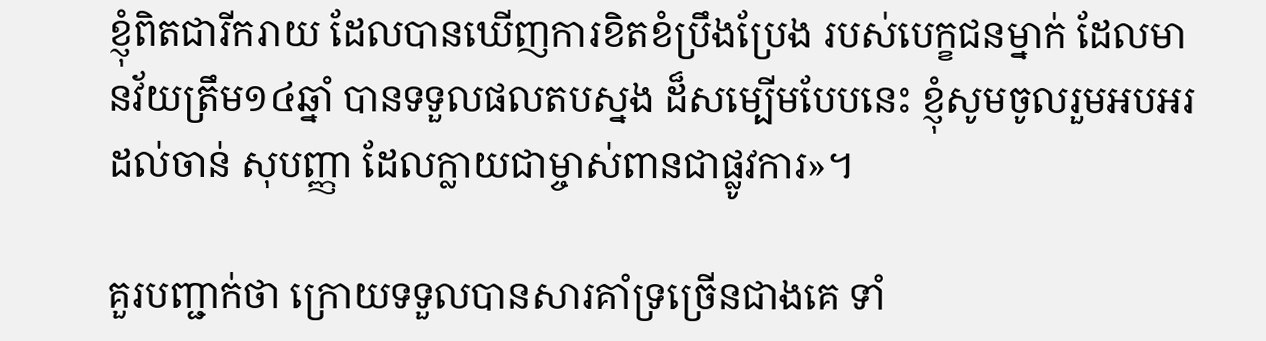ខ្ញុំពិតជារីករាយ ដែលបានឃើញការខិតខំប្រឹងប្រែង របស់បេក្ខជនម្នាក់ ដែលមានវ័យត្រឹម១៤ឆ្នាំ បានទទួលផលតបស្នង ដ៏សម្បើមបែបនេះ ខ្ញុំសូមចូលរួមអបអរដល់ចាន់ សុបញ្ញា ដែលក្លាយជាម្ចាស់ពានជាផ្លូវការ»។

គួរបញ្ជាក់ថា ក្រោយទទួលបានសារគាំទ្រច្រើនជាងគេ ទាំ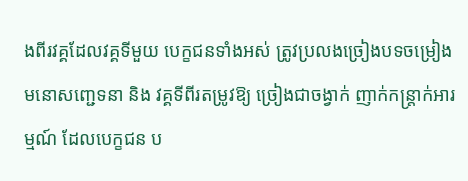ងពីរវគ្គដែលវគ្គទីមួយ បេក្ខជនទាំងអស់ ត្រូវប្រលងច្រៀងបទចម្រៀង មនោសញ្ជេទនា និង វគ្គទីពីរតម្រូវឱ្យ ច្រៀងជាចង្វាក់ ញាក់កន្ត្រាក់អារម្មណ៍ ដែលបេក្ខជន ប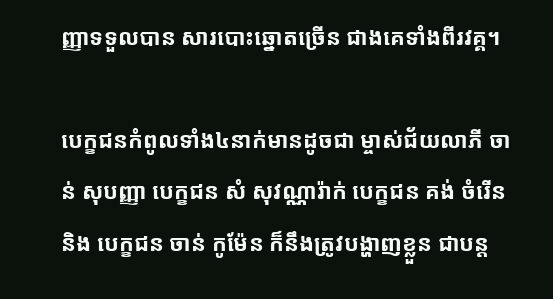ញ្ញាទទួលបាន សារបោះឆ្នោតច្រើន ជាងគេទាំងពីរវគ្គ។

បេក្ខជនកំពូលទាំង៤នាក់មានដូចជា ម្ចាស់ជ័យលាភី ចាន់ សុបញ្ញា បេក្ខជន សំ សុវណ្ណារ៉ាក់ បេក្ខជន គង់ ចំរើន និង បេក្ខជន ចាន់ កូម៉ែន ក៏នឹងត្រូវបង្ហាញខ្លួន ជាបន្ត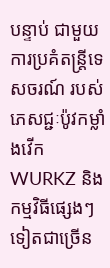បន្ទាប់ ជាមួយការប្រគំតន្ត្រីទេសចរណ៍ របស់ភេសជ្ជៈប៉ូវកម្លាំងវើក WURKZ និងកម្មវិធីផ្សេងៗទៀតជាច្រើន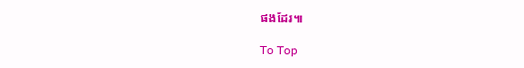ផងដែរ៕

To Top